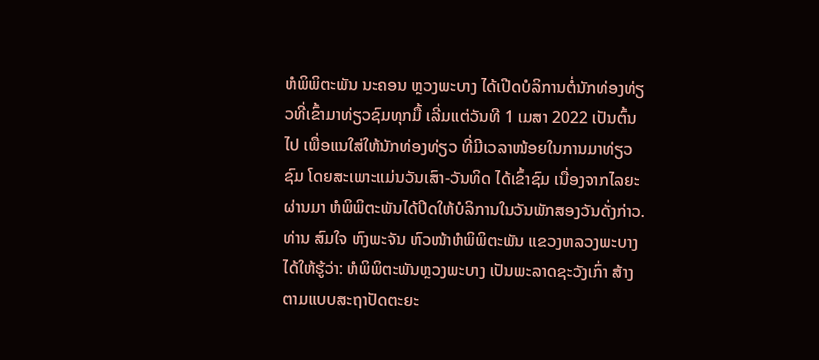ຫໍພິພິຕະພັນ ນະຄອນ ຫຼວງພະບາງ ໄດ້ເປີດບໍລິການຕໍ່ນັກທ່ອງທ່ຽວທີ່ເຂົ້າມາທ່ຽວຊົມທຸກມື້ ເລີ່ມແຕ່ວັນທີ 1 ເມສາ 2022 ເປັນຕົ້ນໄປ ເພື່ອແນໃສ່ໃຫ້ນັກທ່ອງທ່ຽວ ທີ່ມີເວລາໜ້ອຍໃນການມາທ່ຽວຊົມ ໂດຍສະເພາະແມ່ນວັນເສົາ-ວັນທິດ ໄດ້ເຂົ້າຊົມ ເນື່ອງຈາກໄລຍະຜ່ານມາ ຫໍພິພິຕະພັນໄດ້ປິດໃຫ້ບໍລິການໃນວັນພັກສອງວັນດັ່ງກ່າວ.
ທ່ານ ສົມໃຈ ຫົງພະຈັນ ຫົວໜ້າຫໍພິພິຕະພັນ ແຂວງຫລວງພະບາງ ໄດ້ໃຫ້ຮູ້ວ່າ: ຫໍພິພິຕະພັນຫຼວງພະບາງ ເປັນພະລາດຊະວັງເກົ່າ ສ້າງຕາມແບບສະຖາປັດຕະຍະ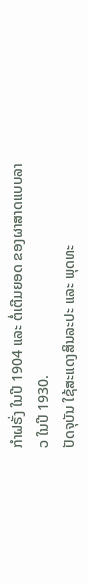ກຳຝຣັ່ງ ໃນປີ 1904 ແລະ ຕໍ່ເຕີມຍອດ ຂອງຜາສາດແບບລາວ ໃນປີ 1930.
ປັດຈຸບັນ ໃຊ້ສະແດງສິນລະປະ ແລະ ພຸດທະ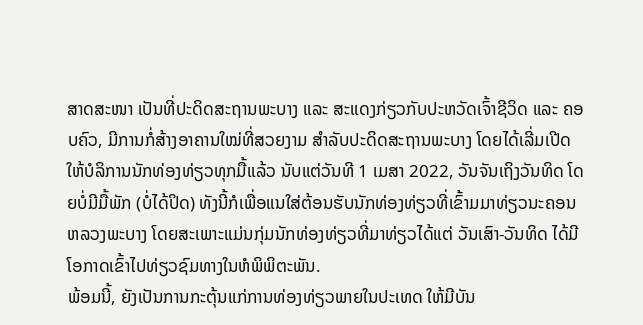ສາດສະໜາ ເປັນທີ່ປະດິດສະຖານພະບາງ ແລະ ສະແດງກ່ຽວກັບປະຫວັດເຈົ້າຊີວິດ ແລະ ຄອບຄົວ, ມີການກໍ່ສ້າງອາຄານໃໝ່ທີ່ສວຍງາມ ສຳລັບປະດິດສະຖານພະບາງ ໂດຍໄດ້ເລີ່ມເປີດໃຫ້ບໍລິການນັກທ່ອງທ່ຽວທຸກມື້ແລ້ວ ນັບແຕ່ວັນທີ 1 ເມສາ 2022, ວັນຈັນເຖິງວັນທິດ ໂດຍບໍ່ມີມື້ພັກ (ບໍ່ໄດ້ປິດ) ທັງນີ້ກໍເພື່ອແນໃສ່ຕ້ອນຮັບນັກທ່ອງທ່ຽວທີ່ເຂົ້າມມາທ່ຽວນະຄອນຫລວງພະບາງ ໂດຍສະເພາະແມ່ນກຸ່ມນັກທ່ອງທ່ຽວທີ່ມາທ່ຽວໄດ້ແຕ່ ວັນເສົາ-ວັນທິດ ໄດ້ມີໂອກາດເຂົ້າໄປທ່ຽວຊົມທາງໃນຫໍພິພິຕະພັນ.
ພ້ອມນີ້, ຍັງເປັນການກະຕຸ້ນແກ່ການທ່ອງທ່ຽວພາຍໃນປະເທດ ໃຫ້ມີບັນ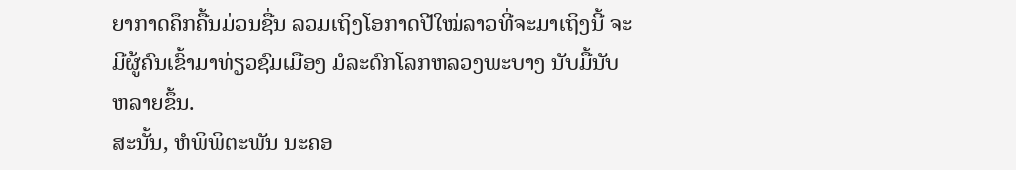ຍາກາດຄຶກຄື້ນມ່ວນຊື່ນ ລວມເຖິງໂອກາດປີໃໝ່ລາວທີ່ຈະມາເຖິງນີ້ ຈະມີຜູ້ຄົນເຂົ້າມາທ່ຽວຊົມເມືອງ ມໍລະດົກໂລກຫລວງພະບາງ ນັບມື້ນັບຫລາຍຂຶ້ນ.
ສະນັ້ນ, ຫໍພິພິຕະພັນ ນະຄອ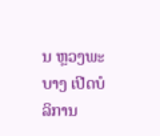ນ ຫຼວງພະບາງ ເປີດບໍລິການ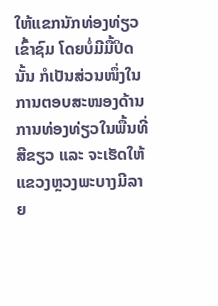ໃຫ້ແຂກນັກທ່ອງທ່ຽວເຂົ້າຊົມ ໂດຍບໍ່ມີມື້ປິດນັ້ນ ກໍເປັນສ່ວນໜຶ່ງໃນການຕອບສະໜອງດ້ານການທ່ອງທ່ຽວໃນພື້ນທີ່ສີຂຽວ ແລະ ຈະເຮັດໃຫ້ແຂວງຫຼວງພະບາງມີລາຍ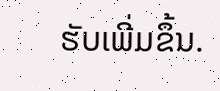ຮັບເພີ່ມຂຶ້ນ.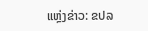ແຫຼ່ງຂ່າວ: ຂປລ